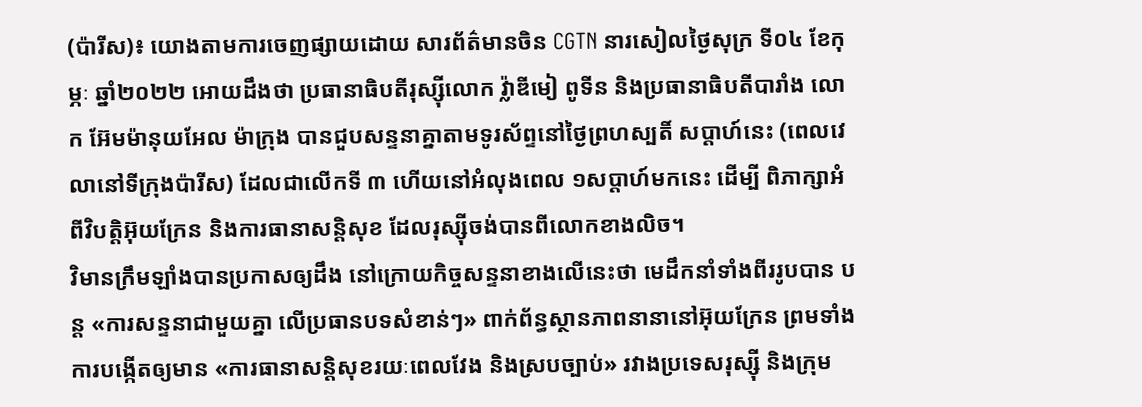(ប៉ារីស)៖ យោងតាមការចេញផ្សាយដោយ សារព័ត៌មានចិន CGTN នារសៀលថ្ងៃសុក្រ ទី០៤ ខែកុម្ភៈ ឆ្នាំ២០២២ អោយដឹងថា ប្រធានាធិបតីរុស្ស៊ីលោក វ្ល៉ាឌីមៀ ពូទីន និងប្រធានាធិបតីបារាំង លោក អ៊ែមម៉ានុយអែល ម៉ាក្រុង បានជួបសន្ទនាគ្នាតាមទូរស័ព្ទនៅថ្ងៃព្រហស្បតិ៍ សប្តាហ៍នេះ (ពេលវេលានៅទីក្រុងប៉ារីស) ដែលជាលើកទី ៣ ហើយនៅអំលុងពេល ១សប្តាហ៍មកនេះ ដើម្បី ពិភាក្សាអំពីវិបត្តិអ៊ុយក្រែន និងការធានាសន្តិសុខ ដែលរុស្ស៊ីចង់បានពីលោកខាងលិច។
វិមានក្រឹមឡាំងបានប្រកាសឲ្យដឹង នៅក្រោយកិច្ចសន្ទនាខាងលើនេះថា មេដឹកនាំទាំងពីររូបបាន បន្ត «ការសន្ទនាជាមួយគ្នា លើប្រធានបទសំខាន់ៗ» ពាក់ព័ន្ធស្ថានភាពនានានៅអ៊ុយក្រែន ព្រមទាំង ការបង្កើតឲ្យមាន «ការធានាសន្តិសុខរយៈពេលវែង និងស្របច្បាប់» រវាងប្រទេសរុស្ស៊ី និងក្រុម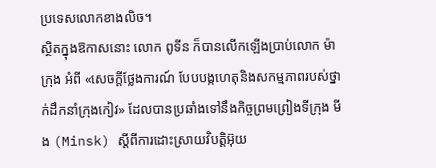ប្រទេសលោកខាងលិច។
ស្ថិតក្នុងឱកាសនោះ លោក ពូទីន ក៏បានលើកឡើងប្រាប់លោក ម៉ាក្រុង អំពី «សេចក្តីថ្លែងការណ៍ បែបបង្កហេតុនិងសកម្មភាពរបស់ថ្នាក់ដឹកនាំក្រុងកៀវ» ដែលបានប្រឆាំងទៅនឹងកិច្ចព្រមព្រៀងទីក្រុង មីង (Minsk) ស្តីពីការដោះស្រាយវិបត្តិអ៊ុយ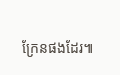ក្រែនផងដែរ៕